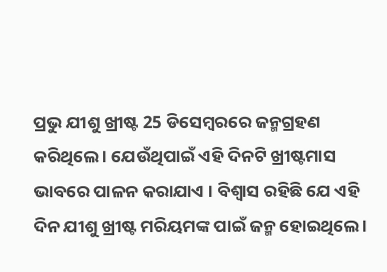ପ୍ରଭୁ ଯୀଶୁ ଖ୍ରୀଷ୍ଟ 25 ଡିସେମ୍ବରରେ ଜନ୍ମଗ୍ରହଣ କରିଥିଲେ । ଯେଉଁଥିପାଇଁ ଏହି ଦିନଟି ଖ୍ରୀଷ୍ଟମାସ ଭାବରେ ପାଳନ କରାଯାଏ । ବିଶ୍ୱାସ ରହିଛି ଯେ ଏହି ଦିନ ଯୀଶୁ ଖ୍ରୀଷ୍ଟ ମରିୟମଙ୍କ ପାଇଁ ଜନ୍ମ ହୋଇଥିଲେ ।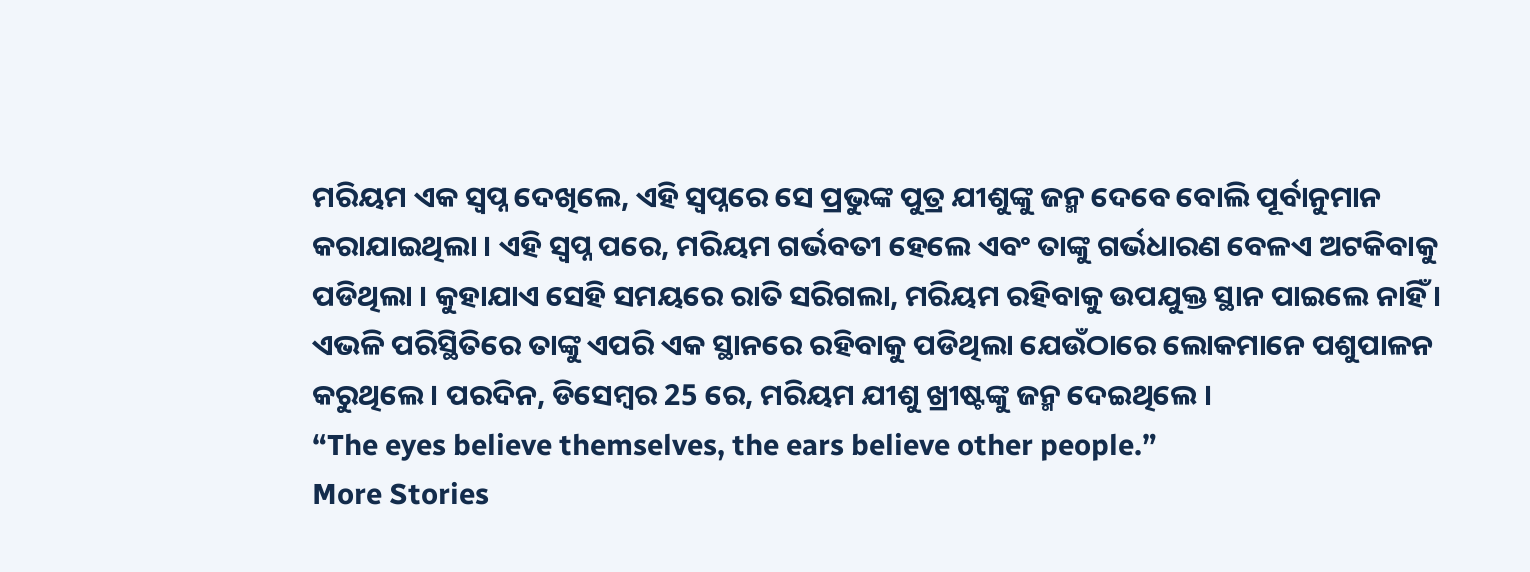ମରିୟମ ଏକ ସ୍ୱପ୍ନ ଦେଖିଲେ, ଏହି ସ୍ୱପ୍ନରେ ସେ ପ୍ରଭୁଙ୍କ ପୁତ୍ର ଯୀଶୁଙ୍କୁ ଜନ୍ମ ଦେବେ ବୋଲି ପୂର୍ବାନୁମାନ କରାଯାଇଥିଲା । ଏହି ସ୍ୱପ୍ନ ପରେ, ମରିୟମ ଗର୍ଭବତୀ ହେଲେ ଏବଂ ତାଙ୍କୁ ଗର୍ଭଧାରଣ ବେଳଏ ଅଟକିବାକୁ ପଡିଥିଲା । କୁହାଯାଏ ସେହି ସମୟରେ ରାତି ସରିଗଲା, ମରିୟମ ରହିବାକୁ ଉପଯୁକ୍ତ ସ୍ଥାନ ପାଇଲେ ନାହିଁ । ଏଭଳି ପରିସ୍ଥିତିରେ ତାଙ୍କୁ ଏପରି ଏକ ସ୍ଥାନରେ ରହିବାକୁ ପଡିଥିଲା ଯେଉଁଠାରେ ଲୋକମାନେ ପଶୁପାଳନ କରୁଥିଲେ । ପରଦିନ, ଡିସେମ୍ବର 25 ରେ, ମରିୟମ ଯୀଶୁ ଖ୍ରୀଷ୍ଟଙ୍କୁ ଜନ୍ମ ଦେଇଥିଲେ ।
“The eyes believe themselves, the ears believe other people.”
More Stories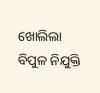ଖୋଲିଲା ବିପୁଳ ନିଯୁକ୍ତି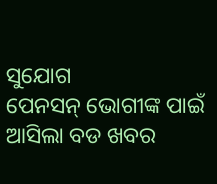ସୁଯୋଗ
ପେନସନ୍ ଭୋଗୀଙ୍କ ପାଇଁ ଆସିଲା ବଡ ଖବର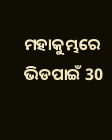ମହାକୁମ୍ଭରେ ଭିଡପାଇଁ 30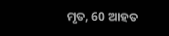ମୃତ, 60 ଆହତ